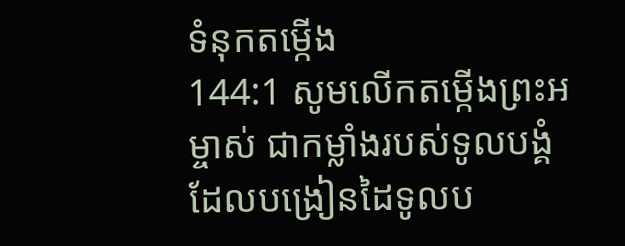ទំនុកតម្កើង
144:1 សូមលើកតម្កើងព្រះអម្ចាស់ ជាកម្លាំងរបស់ទូលបង្គំ ដែលបង្រៀនដៃទូលប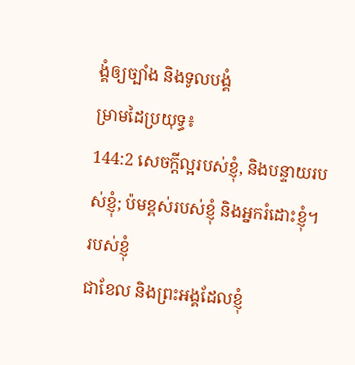ង្គំឲ្យច្បាំង និងទូលបង្គំ
ម្រាមដៃប្រយុទ្ធ៖
144:2 សេចក្ដីល្អរបស់ខ្ញុំ, និងបន្ទាយរបស់ខ្ញុំ; ប៉មខ្ពស់របស់ខ្ញុំ និងអ្នករំដោះខ្ញុំ។ របស់ខ្ញុំ
ជាខែល និងព្រះអង្គដែលខ្ញុំ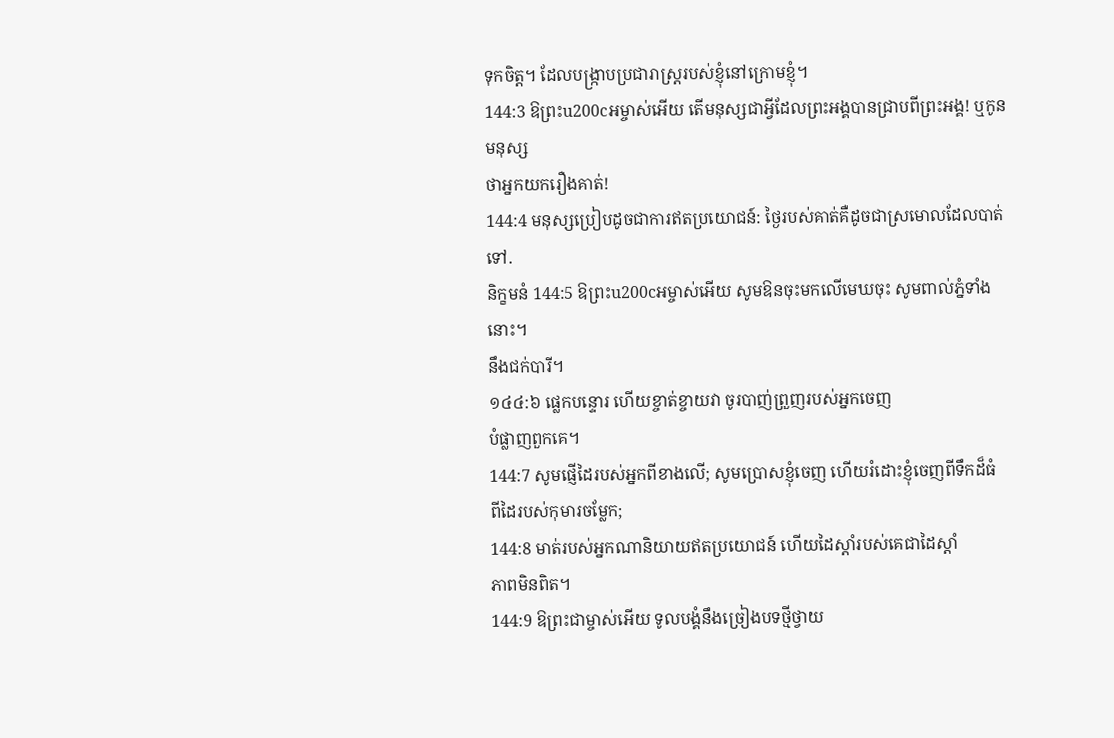ទុកចិត្ត។ ដែលបង្ក្រាបប្រជារាស្ត្ររបស់ខ្ញុំនៅក្រោមខ្ញុំ។
144:3 ឱព្រះu200cអម្ចាស់អើយ តើមនុស្សជាអ្វីដែលព្រះអង្គបានជ្រាបពីព្រះអង្គ! ឬកូនមនុស្ស
ថាអ្នកយករឿងគាត់!
144:4 មនុស្សប្រៀបដូចជាការឥតប្រយោជន៍: ថ្ងៃរបស់គាត់គឺដូចជាស្រមោលដែលបាត់ទៅ.
និក្ខមនំ 144:5 ឱព្រះu200cអម្ចាស់អើយ សូមឱនចុះមកលើមេឃចុះ សូមពាល់ភ្នំទាំងនោះ។
នឹងជក់បារី។
១៤៤:៦ ផ្លេកបន្ទោរ ហើយខ្ចាត់ខ្ចាយវា ចូរបាញ់ព្រួញរបស់អ្នកចេញ
បំផ្លាញពួកគេ។
144:7 សូមផ្ញើដៃរបស់អ្នកពីខាងលើ; សូមប្រោសខ្ញុំចេញ ហើយរំដោះខ្ញុំចេញពីទឹកដ៏ធំ
ពីដៃរបស់កុមារចម្លែក;
144:8 មាត់របស់អ្នកណានិយាយឥតប្រយោជន៍ ហើយដៃស្ដាំរបស់គេជាដៃស្ដាំ
ភាពមិនពិត។
144:9 ឱព្រះជាម្ចាស់អើយ ទូលបង្គំនឹងច្រៀងបទថ្មីថ្វាយ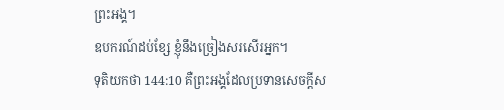ព្រះអង្គ។
ឧបករណ៍ដប់ខ្សែ ខ្ញុំនឹងច្រៀងសរសើរអ្នក។
ទុតិយកថា 144:10 គឺព្រះអង្គដែលប្រទានសេចក្ដីស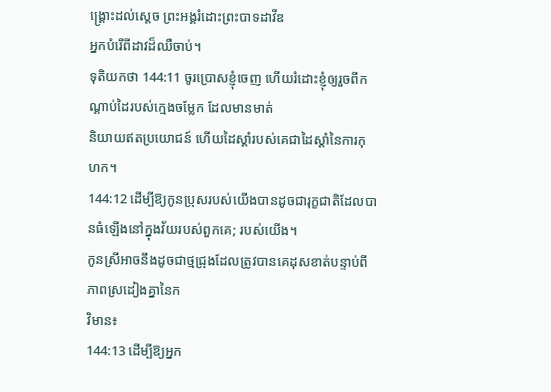ង្គ្រោះដល់ស្ដេច ព្រះអង្គរំដោះព្រះបាទដាវីឌ
អ្នកបំរើពីដាវដ៏ឈឺចាប់។
ទុតិយកថា 144:11 ចូរប្រោសខ្ញុំចេញ ហើយរំដោះខ្ញុំឲ្យរួចពីកណ្ដាប់ដៃរបស់ក្មេងចម្លែក ដែលមានមាត់
និយាយឥតប្រយោជន៍ ហើយដៃស្ដាំរបស់គេជាដៃស្ដាំនៃការកុហក។
144:12 ដើម្បីឱ្យកូនប្រុសរបស់យើងបានដូចជារុក្ខជាតិដែលបានធំឡើងនៅក្នុងវ័យរបស់ពួកគេ; របស់យើង។
កូនស្រីអាចនឹងដូចជាថ្មជ្រុងដែលត្រូវបានគេដុសខាត់បន្ទាប់ពីភាពស្រដៀងគ្នានៃក
វិមាន៖
144:13 ដើម្បីឱ្យអ្នក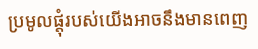ប្រមូលផ្ដុំរបស់យើងអាចនឹងមានពេញ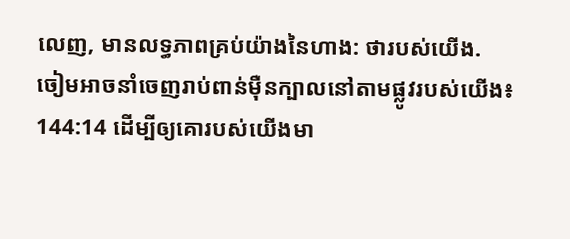លេញ, មានលទ្ធភាពគ្រប់យ៉ាងនៃហាង: ថារបស់យើង.
ចៀមអាចនាំចេញរាប់ពាន់ម៉ឺនក្បាលនៅតាមផ្លូវរបស់យើង៖
144:14 ដើម្បីឲ្យគោរបស់យើងមា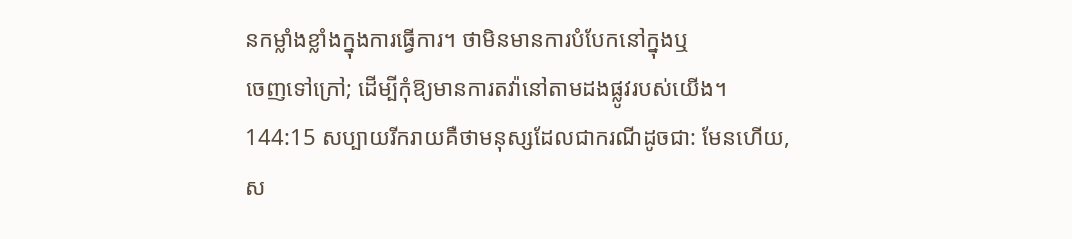នកម្លាំងខ្លាំងក្នុងការធ្វើការ។ ថាមិនមានការបំបែកនៅក្នុងឬ
ចេញទៅក្រៅ; ដើម្បីកុំឱ្យមានការតវ៉ានៅតាមដងផ្លូវរបស់យើង។
144:15 សប្បាយរីករាយគឺថាមនុស្សដែលជាករណីដូចជា: មែនហើយ, ស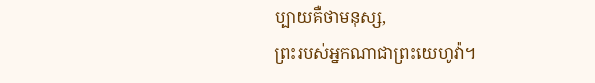ប្បាយគឺថាមនុស្ស,
ព្រះរបស់អ្នកណាជាព្រះយេហូវ៉ា។